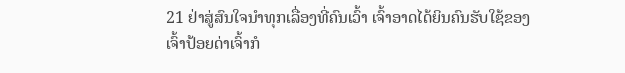21 ຢ່າສູ່ສົນໃຈນຳທຸກເລື່ອງທີ່ຄົນເວົ້າ ເຈົ້າອາດໄດ້ຍິນຄົນຮັບໃຊ້ຂອງເຈົ້າປ້ອຍດ່າເຈົ້າກໍ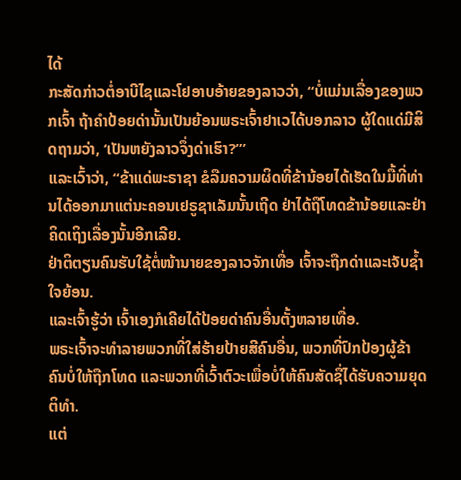ໄດ້
ກະສັດກ່າວຕໍ່ອາບີໄຊແລະໂຢອາບອ້າຍຂອງລາວວ່າ, “ບໍ່ແມ່ນເລື່ອງຂອງພວກເຈົ້າ ຖ້າຄຳປ້ອຍດ່ານັ້ນເປັນຍ້ອນພຣະເຈົ້າຢາເວໄດ້ບອກລາວ ຜູ້ໃດແດ່ມີສິດຖາມວ່າ, ‘ເປັນຫຍັງລາວຈຶ່ງດ່າເຮົາ?”’
ແລະເວົ້າວ່າ, “ຂ້າແດ່ພະຣາຊາ ຂໍລືມຄວາມຜິດທີ່ຂ້ານ້ອຍໄດ້ເຮັດໃນມື້ທີ່ທ່ານໄດ້ອອກມາແຕ່ນະຄອນເຢຣູຊາເລັມນັ້ນເຖີດ ຢ່າໄດ້ຖືໂທດຂ້ານ້ອຍແລະຢ່າຄິດເຖິງເລື່ອງນັ້ນອີກເລີຍ.
ຢ່າຕິຕຽນຄົນຮັບໃຊ້ຕໍ່ໜ້ານາຍຂອງລາວຈັກເທື່ອ ເຈົ້າຈະຖືກດ່າແລະເຈັບຊໍ້າໃຈຍ້ອນ.
ແລະເຈົ້າຮູ້ວ່າ ເຈົ້າເອງກໍເຄີຍໄດ້ປ້ອຍດ່າຄົນອື່ນຕັ້ງຫລາຍເທື່ອ.
ພຣະເຈົ້າຈະທຳລາຍພວກທີ່ໃສ່ຮ້າຍປ້າຍສີຄົນອື່ນ, ພວກທີ່ປົກປ້ອງຜູ້ຂ້າຄົນບໍ່ໃຫ້ຖືກໂທດ ແລະພວກທີ່ເວົ້າຕົວະເພື່ອບໍ່ໃຫ້ຄົນສັດຊື່ໄດ້ຮັບຄວາມຍຸດຕິທຳ.
ແຕ່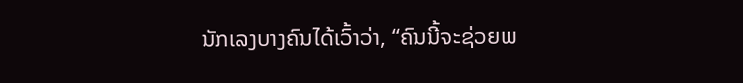ນັກເລງບາງຄົນໄດ້ເວົ້າວ່າ, “ຄົນນີ້ຈະຊ່ວຍພ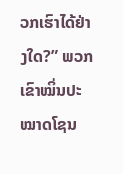ວກເຮົາໄດ້ຢ່າງໃດ?” ພວກເຂົາໝິ່ນປະໝາດໂຊນ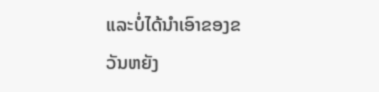ແລະບໍ່ໄດ້ນຳເອົາຂອງຂວັນຫຍັງ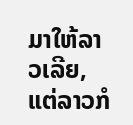ມາໃຫ້ລາວເລີຍ, ແຕ່ລາວກໍ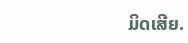ມິດເສີຍ.